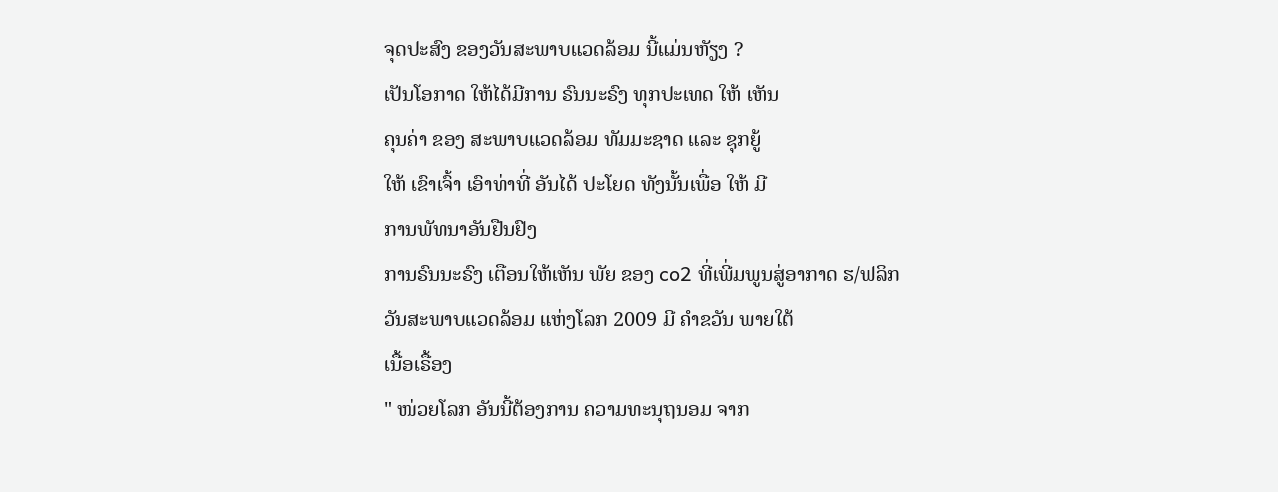ຈຸດປະສົງ ຂອງວັນສະພາບແວດລ້ອມ ນີ້ແມ່ນຫັຽງ ?
ເປັນໂອກາດ ໃຫ້ໄດ້ມີການ ຣົນນະຣົງ ທຸກປະເທດ ໃຫ້ ເຫັນ
ຄຸນຄ່າ ຂອງ ສະພາບແວດລ້ອມ ທັມມະຊາດ ແລະ ຊຸກຍູ້
ໃຫ້ ເຂົາເຈົ້າ ເອົາທ່າທີ່ ອັນໄດ້ ປະໂຍດ ທັງນັ້ນເພື່ອ ໃຫ້ ມີ
ການພັທນາອັນຢືນຢົງ
ການຣົນນະຣົງ ເຕືອນໃຫ້ເຫັນ ພັຍ ຂອງ co2 ທີ່ເພີ່ມພູນສູ່ອາກາດ ຮ/ຟລິກ
ວັນສະພາບແວດລ້ອມ ແຫ່ງໂລກ 2009 ມີ ຄຳຂວັນ ພາຍໃຕ້
ເນື້ອເຣື້ອງ
" ໜ່ວຍໂລກ ອັນນີ້ຕ້ອງການ ຄວາມທະນຸຖນອມ ຈາກ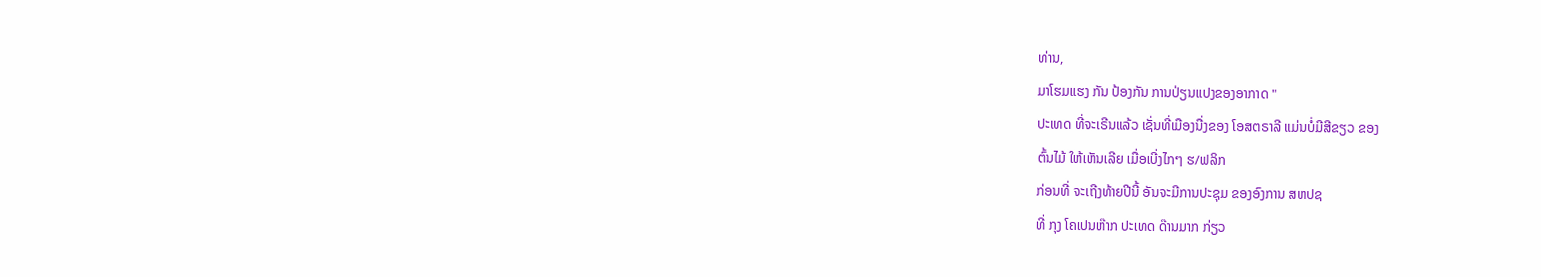ທ່ານ,
ມາໂຮມແຮງ ກັນ ປ້ອງກັນ ການປ່ຽນແປງຂອງອາກາດ "
ປະເທດ ທີ່ຈະເຣີນແລ້ວ ເຊັ່ນທີ່ເມືອງນື່ງຂອງ ໂອສຕຣາລີ ແມ່ນບໍ່ມີສີຂຽວ ຂອງ
ຕົ້ນໄມ້ ໃຫ້ເຫັນເລີຍ ເມື່ອເບີ່ງໄກໆ ຮ/ຟລິກ
ກ່ອນທີ່ ຈະເຖີງທ້າຍປີນີ້ ອັນຈະມີການປະຊຸມ ຂອງອົງການ ສຫປຊ
ທີ່ ກຸງ ໂຄເປນຫ໊າກ ປະເທດ ດ໊ານມາກ ກ່ຽວ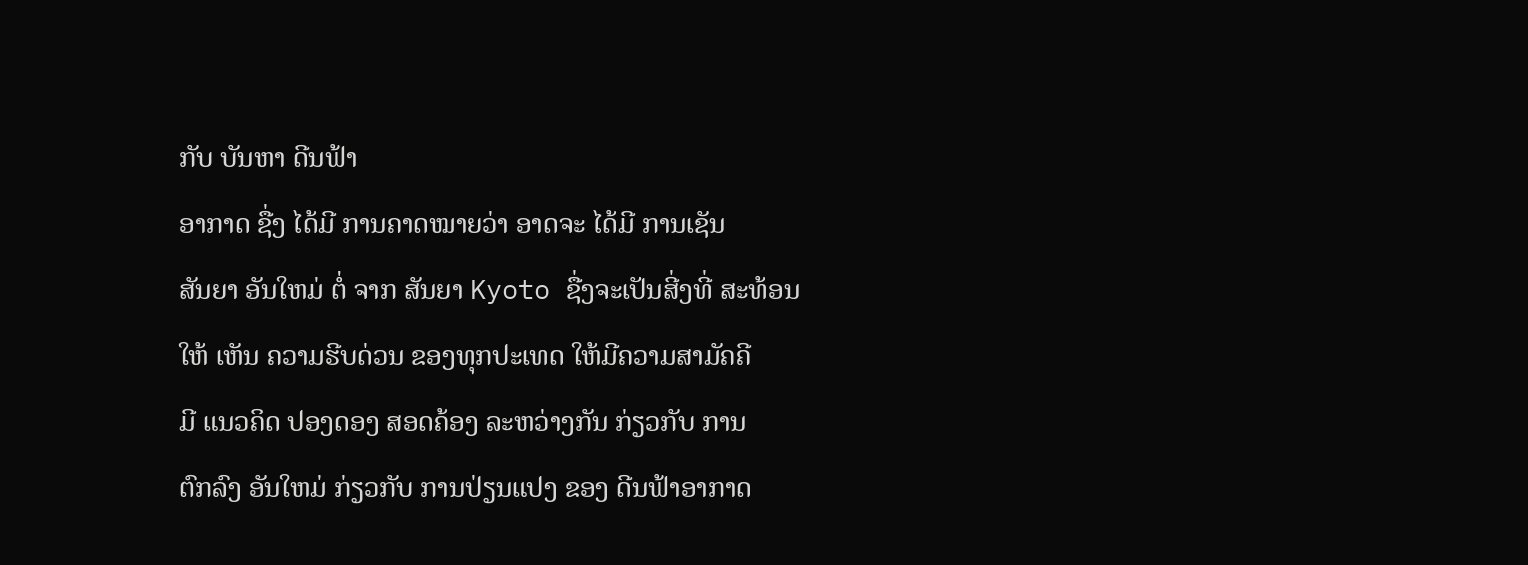ກັບ ບັນຫາ ດີນຟ້າ
ອາກາດ ຊື່ງ ໄດ້ມີ ການຄາດໝາຍວ່າ ອາດຈະ ໄດ້ມີ ການເຊັນ
ສັນຍາ ອັນໃຫມ່ ຕໍ່ ຈາກ ສັນຍາ Kyoto ຊື່ງຈະເປັນສີ່ງທີ່ ສະທ້ອນ
ໃຫ້ ເຫັນ ຄວາມຮີບດ່ວນ ຂອງທຸກປະເທດ ໃຫ້ມີຄວາມສາມັຄຄີ
ມີ ແນວຄິດ ປອງດອງ ສອດຄ້ອງ ລະຫວ່າງກັນ ກ່ຽວກັບ ການ
ຕົກລົງ ອັນໃຫມ່ ກ່ຽວກັບ ການປ່ຽນແປງ ຂອງ ດີນຟ້າອາກາດ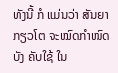ທັງນີ້ ກໍ ແມ່ນວ່າ ສັນຍາກຽວໂຕ ຈະໝົດກຳໜົດ ບັງ ຄັບໃຊ້ ໃນ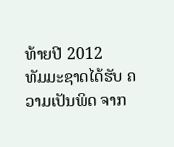ທ້າຍປີ 2012
ທັມມະຊາດໄດ້ຮັບ ຄວາມເປັນພິດ ຈາກ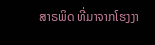ສາຣພິດ ທີ່ມາຈາກໂຮງງາ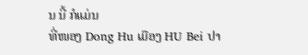ນ ນີ້ ກໍແມ່ນ
ທີ່ໜອງ Dong Hu ເມືອງ HU Bei ປາ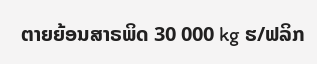ຕາຍຍ້ອນສາຣພິດ 30 000 kg ຮ/ຟລິກ